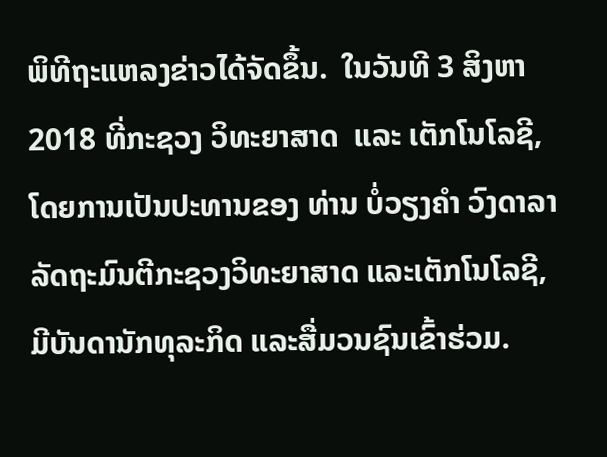ພິທີຖະແຫລງຂ່າວໄດ້ຈັດຂຶ້ນ.  ໃນວັນທີ 3 ສິງຫາ 2018 ທີ່ກະຊວງ ວິທະຍາສາດ  ແລະ ເຕັກໂນໂລຊີ, ໂດຍການເປັນປະທານຂອງ ທ່ານ ບໍ່ວຽງຄຳ ວົງດາລາ ລັດຖະມົນຕີກະຊວງວິທະຍາສາດ ແລະເຕັກໂນໂລຊີ, ມີບັນດານັກທຸລະກິດ ແລະສື່ມວນຊົນເຂົ້າຮ່ວມ.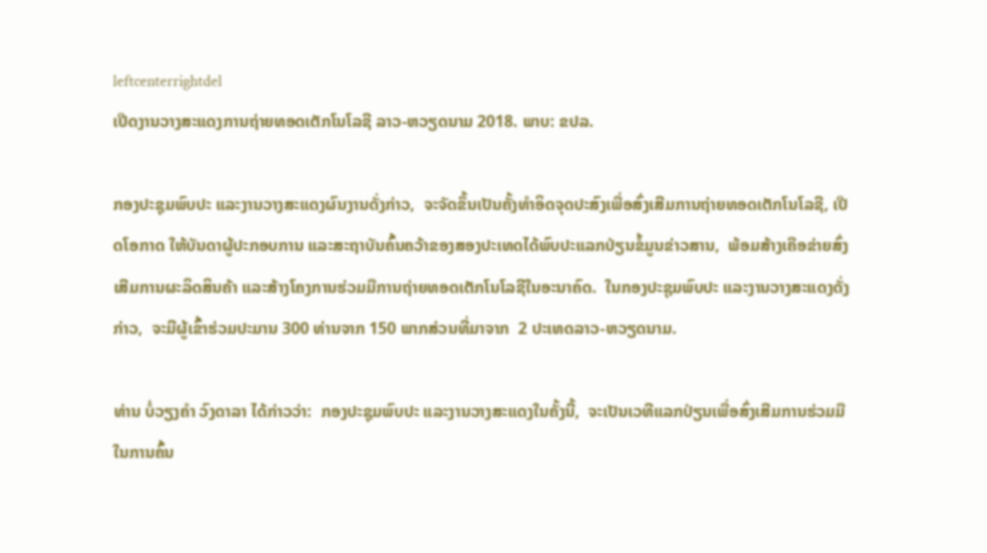leftcenterrightdel
ເປີດງານວາງສະແດງການຖ່າຍທອດເຕັກໂນໂລຊີ ລາວ-ຫວຽດນາມ 2018. ພາບ: ຂປລ.

ກອງປະຊຸມພົບປະ ແລະງານວາງສະແດງຜົນງານດັ່ງກ່າວ,  ຈະຈັດຂຶ້ນເປັນຄັ້ງທຳອິດຈຸດປະສົງເພື່ອສົ່ງເສີມການຖ່າຍທອດເຕັກໂນໂລຊີ, ເປີດໂອກາດ ໃຫ້ບັນດາຜູ້ປະກອບການ ແລະສະຖາບັນຄົ້ນຄວ້າຂອງສອງປະເທດໄດ້ພົບປະແລກປ່ຽນຂໍ້ມູນຂ່າວສານ,  ພ້ອມສ້າງເຄືອຂ່າຍສົ່ງເສີມການຜະລິດສິນຄ້າ ແລະສ້າງໂຄງການຮ່ວມມືການຖ່າຍທອດເຕັກໂນໂລຊີໃນອະນາຄົດ.  ໃນກອງປະຊຸມພົບປະ ແລະງານວາງສະແດງດັ່ງກ່າວ,  ຈະມີຜູ້ເຂົ້າຮ່ວມປະມານ 300 ທ່ານຈາກ 150 ພາກສ່ວນທີ່ມາຈາກ  2 ປະເທດລາວ-ຫວຽດນາມ.

ທ່ານ ບໍ່ວຽງຄຳ ວົງດາລາ ໄດ້ກ່າວວ່າ:  ກອງປະຊຸມພົບປະ ແລະງານວາງສະແດງໃນຄັ້ງນີ້,  ຈະເປັນເວທີແລກປ່ຽນເພື່ອສົ່ງເສີມການຮ່ວມມືໃນການຄົ້ນ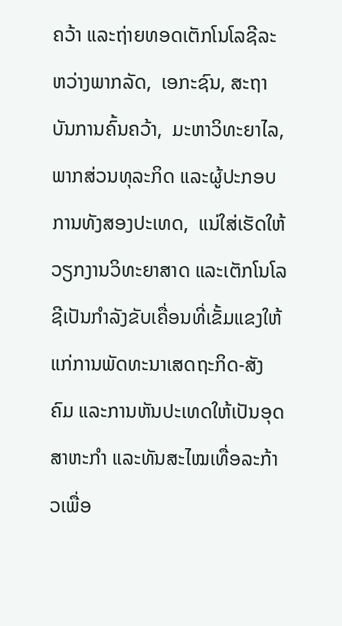ຄວ້າ ແລະຖ່າຍທອດເຕັກໂນໂລຊີລະຫວ່າງພາກລັດ,  ເອກະຊົນ, ສະຖາບັນການຄົ້ນຄວ້າ,  ມະຫາວິທະຍາໄລ, ພາກສ່ວນທຸລະກິດ ແລະຜູ້ປະກອບການທັງສອງປະເທດ,  ແນ່ໃສ່ເຮັດໃຫ້ວຽກງານວິທະຍາສາດ ແລະເຕັກໂນໂລຊີເປັນກຳລັງຂັບເຄື່ອນທີ່ເຂັ້ມແຂງໃຫ້ແກ່ການພັດທະນາເສດຖະກິດ-ສັງຄົມ ແລະການຫັນປະເທດໃຫ້ເປັນອຸດສາຫະກຳ ແລະທັນສະໄໝເທື່ອລະກ້າວເພື່ອ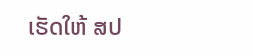ເຮັດໃຫ້ ສປ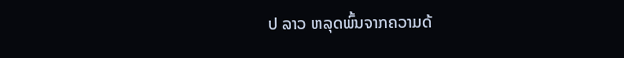ປ ລາວ ຫລຸດພົ້ນຈາກຄວາມດ້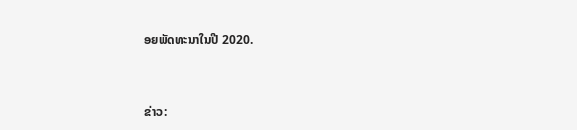ອຍພັດທະນາໃນປີ 2020.



ຂ່າວ: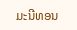ມະນີທອນ